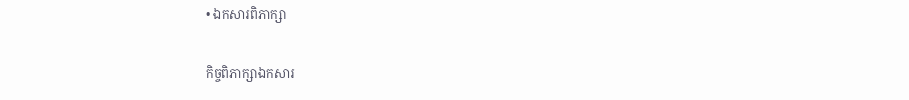• ឯកសារពិភាក្សា

កិច្ចពិភាក្សាឯកសារ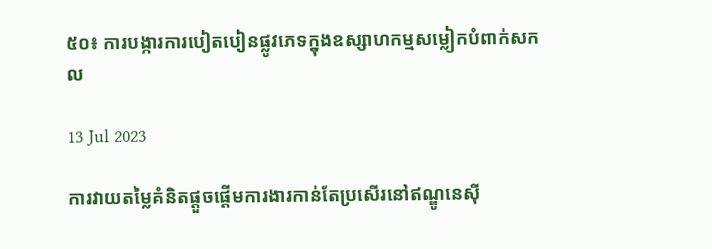៥០៖ ការបង្ការការបៀតបៀនផ្លូវភេទក្នុងឧស្សាហកម្មសម្លៀកបំពាក់សកល

13 Jul 2023

ការវាយតម្លៃគំនិតផ្តួចផ្តើមការងារកាន់តែប្រសើរនៅឥណ្ឌូនេស៊ី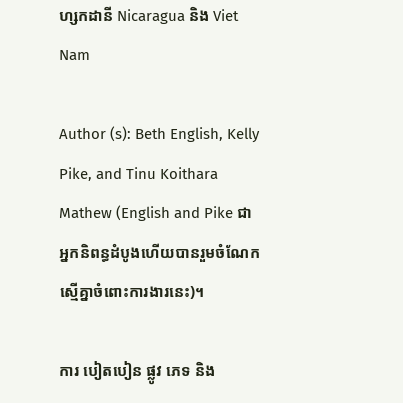ហ្សកដានី Nicaragua និង Viet Nam

Author (s): Beth English, Kelly Pike, and Tinu Koithara Mathew (English and Pike ជាអ្នកនិពន្ធដំបូងហើយបានរួមចំណែកស្មើគ្នាចំពោះការងារនេះ)។

ការ បៀតបៀន ផ្លូវ ភេទ និង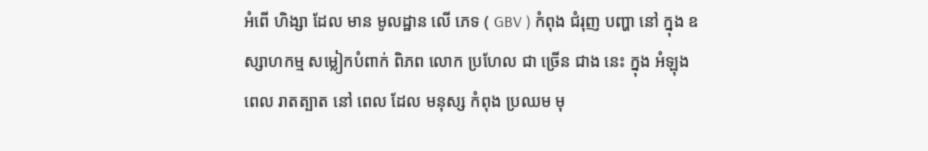អំពើ ហិង្សា ដែល មាន មូលដ្ឋាន លើ ភេទ ( GBV ) កំពុង ជំរុញ បញ្ហា នៅ ក្នុង ឧស្សាហកម្ម សម្លៀកបំពាក់ ពិភព លោក ប្រហែល ជា ច្រើន ជាង នេះ ក្នុង អំឡុង ពេល រាតត្បាត នៅ ពេល ដែល មនុស្ស កំពុង ប្រឈម មុ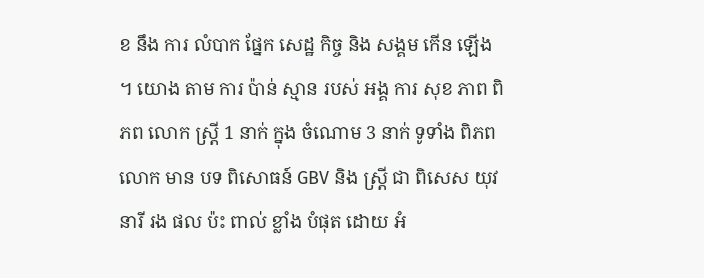ខ នឹង ការ លំបាក ផ្នែក សេដ្ឋ កិច្ច និង សង្គម កើន ឡើង ។ យោង តាម ការ ប៉ាន់ ស្មាន របស់ អង្គ ការ សុខ ភាព ពិភព លោក ស្ត្រី 1 នាក់ ក្នុង ចំណោម 3 នាក់ ទូទាំង ពិភព លោក មាន បទ ពិសោធន៍ GBV និង ស្ត្រី ជា ពិសេស យុវនារី រង ផល ប៉ះ ពាល់ ខ្លាំង បំផុត ដោយ អំ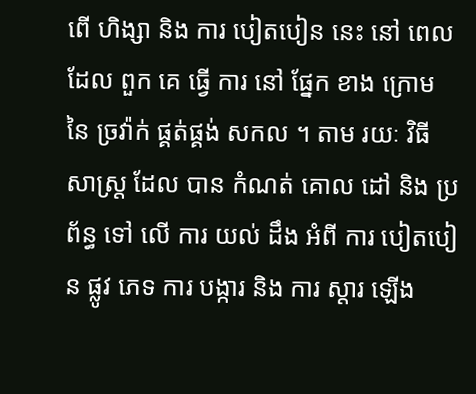ពើ ហិង្សា និង ការ បៀតបៀន នេះ នៅ ពេល ដែល ពួក គេ ធ្វើ ការ នៅ ផ្នែក ខាង ក្រោម នៃ ច្រវ៉ាក់ ផ្គត់ផ្គង់ សកល ។ តាម រយៈ វិធី សាស្ត្រ ដែល បាន កំណត់ គោល ដៅ និង ប្រព័ន្ធ ទៅ លើ ការ យល់ ដឹង អំពី ការ បៀតបៀន ផ្លូវ ភេទ ការ បង្ការ និង ការ ស្តារ ឡើង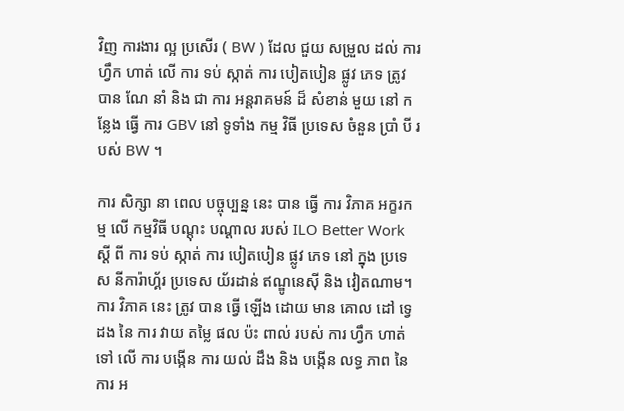វិញ ការងារ ល្អ ប្រសើរ ( BW ) ដែល ជួយ សម្រួល ដល់ ការ ហ្វឹក ហាត់ លើ ការ ទប់ ស្កាត់ ការ បៀតបៀន ផ្លូវ ភេទ ត្រូវ បាន ណែ នាំ និង ជា ការ អន្តរាគមន៍ ដ៏ សំខាន់ មួយ នៅ កន្លែង ធ្វើ ការ GBV នៅ ទូទាំង កម្ម វិធី ប្រទេស ចំនួន ប្រាំ បី របស់ BW ។

ការ សិក្សា នា ពេល បច្ចុប្បន្ន នេះ បាន ធ្វើ ការ វិភាគ អក្ខរកម្ម លើ កម្មវិធី បណ្តុះ បណ្តាល របស់ ILO Better Work ស្តី ពី ការ ទប់ ស្កាត់ ការ បៀតបៀន ផ្លូវ ភេទ នៅ ក្នុង ប្រទេស នីការ៉ាហ្គ័រ ប្រទេស យ័រដាន់ ឥណ្ឌូនេស៊ី និង វៀតណាម។ ការ វិភាគ នេះ ត្រូវ បាន ធ្វើ ឡើង ដោយ មាន គោល ដៅ ទ្វេ ដង នៃ ការ វាយ តម្លៃ ផល ប៉ះ ពាល់ របស់ ការ ហ្វឹក ហាត់ ទៅ លើ ការ បង្កើន ការ យល់ ដឹង និង បង្កើន លទ្ធ ភាព នៃ ការ អ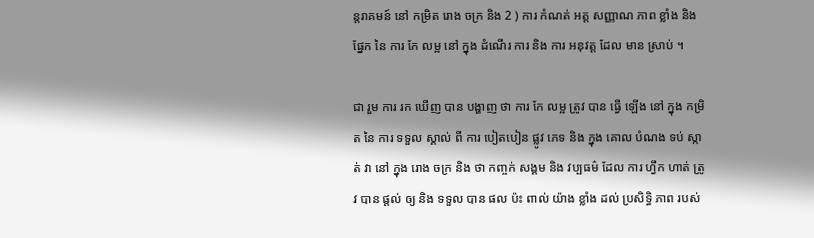ន្តរាគមន៍ នៅ កម្រិត រោង ចក្រ និង 2 ) ការ កំណត់ អត្ត សញ្ញាណ ភាព ខ្លាំង និង ផ្នែក នៃ ការ កែ លម្អ នៅ ក្នុង ដំណើរ ការ និង ការ អនុវត្ត ដែល មាន ស្រាប់ ។

ជា រួម ការ រក ឃើញ បាន បង្ហាញ ថា ការ កែ លម្អ ត្រូវ បាន ធ្វើ ឡើង នៅ ក្នុង កម្រិត នៃ ការ ទទួល ស្គាល់ ពី ការ បៀតបៀន ផ្លូវ ភេទ និង ក្នុង គោល បំណង ទប់ ស្កាត់ វា នៅ ក្នុង រោង ចក្រ និង ថា កញ្ចក់ សង្គម និង វប្បធម៌ ដែល ការ ហ្វឹក ហាត់ ត្រូវ បាន ផ្តល់ ឲ្យ និង ទទួល បាន ផល ប៉ះ ពាល់ យ៉ាង ខ្លាំង ដល់ ប្រសិទ្ធិ ភាព របស់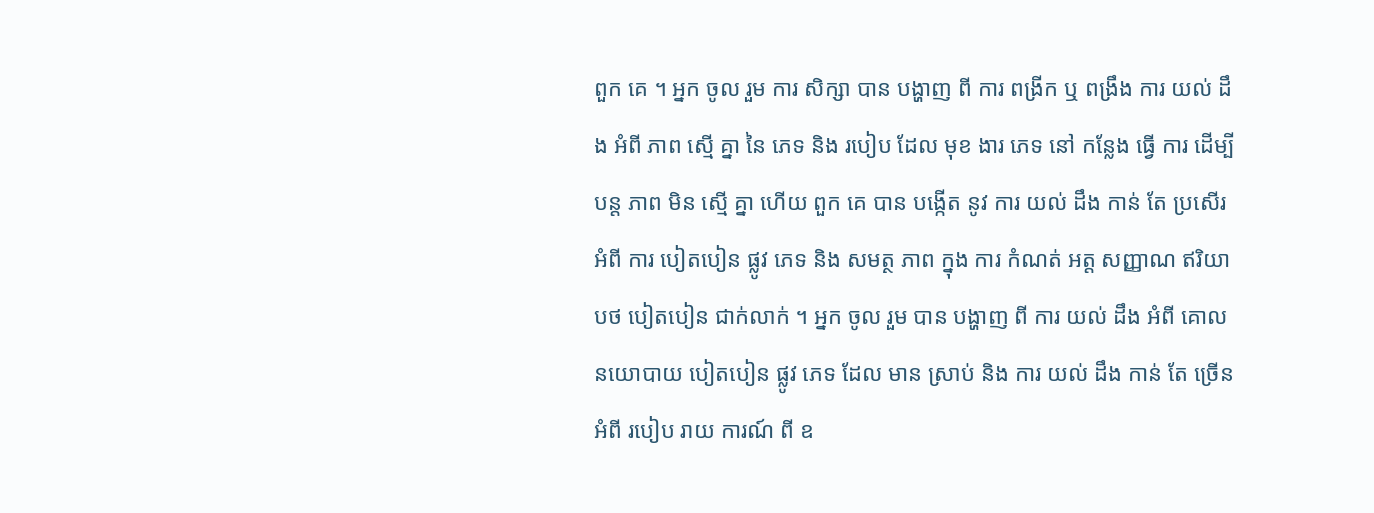ពួក គេ ។ អ្នក ចូល រួម ការ សិក្សា បាន បង្ហាញ ពី ការ ពង្រីក ឬ ពង្រឹង ការ យល់ ដឹង អំពី ភាព ស្មើ គ្នា នៃ ភេទ និង របៀប ដែល មុខ ងារ ភេទ នៅ កន្លែង ធ្វើ ការ ដើម្បី បន្ត ភាព មិន ស្មើ គ្នា ហើយ ពួក គេ បាន បង្កើត នូវ ការ យល់ ដឹង កាន់ តែ ប្រសើរ អំពី ការ បៀតបៀន ផ្លូវ ភេទ និង សមត្ថ ភាព ក្នុង ការ កំណត់ អត្ត សញ្ញាណ ឥរិយាបថ បៀតបៀន ជាក់លាក់ ។ អ្នក ចូល រួម បាន បង្ហាញ ពី ការ យល់ ដឹង អំពី គោល នយោបាយ បៀតបៀន ផ្លូវ ភេទ ដែល មាន ស្រាប់ និង ការ យល់ ដឹង កាន់ តែ ច្រើន អំពី របៀប រាយ ការណ៍ ពី ឧ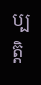ប្បត្តិ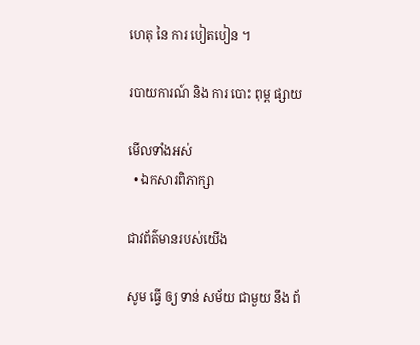ហេតុ នៃ ការ បៀតបៀន ។

របាយការណ៍ និង ការ បោះ ពុម្ព ផ្សាយ

មើលទាំងអស់
  • ឯកសារពិភាក្សា

ជាវព័ត៌មានរបស់យើង

សូម ធ្វើ ឲ្យ ទាន់ សម័យ ជាមួយ នឹង ព័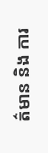ត៌មាន និង ការ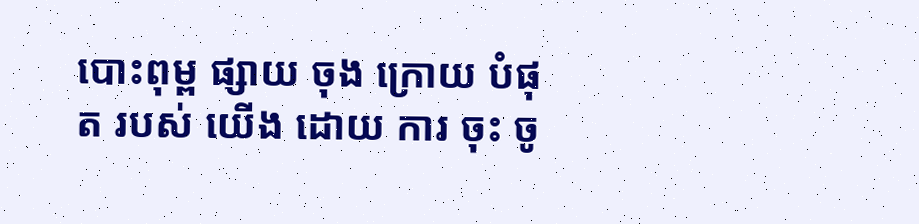បោះពុម្ព ផ្សាយ ចុង ក្រោយ បំផុត របស់ យើង ដោយ ការ ចុះ ចូ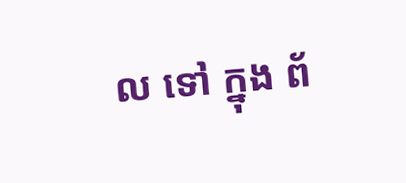ល ទៅ ក្នុង ព័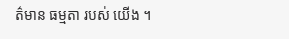ត៌មាន ធម្មតា របស់ យើង ។